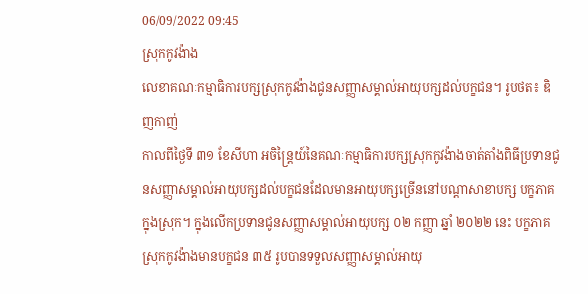06/09/2022 09:45
ស្រុកកូវង៉ាង
លេខាគណៈកម្មាធិការបក្សស្រុកកូវង៉ាងជូនសញ្ញាសម្គាល់អាយុបក្សដល់បក្ខជន។ រូបថត៖ ឌិញកាញ់
កាលពីថ្ងៃទី ៣១ ខែសីហា អចិន្ត្រៃយ៍នៃគណៈកម្មាធិការបក្សស្រុកកូវង៉ាងចាត់តាំងពិធីប្រទានជូនសញ្ញាសម្គាល់អាយុបក្សដល់បក្ខជនដែលមានអាយុបក្សច្រើននៅបណ្តាសាខាបក្ស បក្ខភាគក្នុងស្រុក។ ក្នុងលើកប្រទានជូនសញ្ញាសម្គាល់អាយុបក្ស ០២ កញ្ញា ឆ្នាំ ២០២២ នេះ បក្ខភាគស្រុកកូវង៉ាងមានបក្ខជន ៣៥ រូបបានទទួលសញ្ញាសម្គាល់អាយុ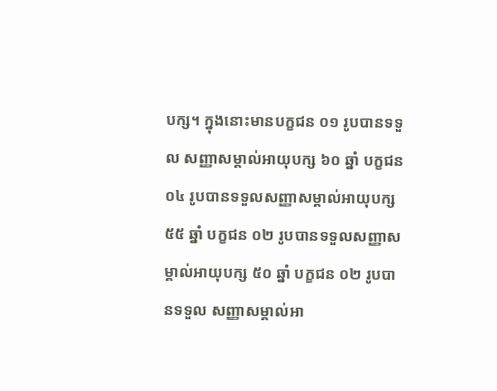បក្ស។ ក្នុងនោះមានបក្ខជន ០១ រូបបានទទួល សញ្ញាសម្គាល់អាយុបក្ស ៦០ ឆ្នាំ បក្ខជន ០៤ រូបបានទទួលសញ្ញាសម្គាល់អាយុបក្ស ៥៥ ឆ្នាំ បក្ខជន ០២ រូបបានទទួលសញ្ញាសម្គាល់អាយុបក្ស ៥០ ឆ្នាំ បក្ខជន ០២ រូបបានទទួល សញ្ញាសម្គាល់អា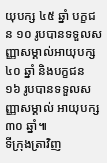យុបក្ស ៤៥ ឆ្នាំ បក្ខជន ១០ រូបបានទទួលសញ្ញាសម្គាល់អាយុបក្ស ៤០ ឆ្នាំ និងបក្ខជន ១៦ រូបបានទទួលសញ្ញាសម្គាល់ អាយុបក្ស ៣០ ឆ្នាំ៕
ទីក្រុងត្រាវិញ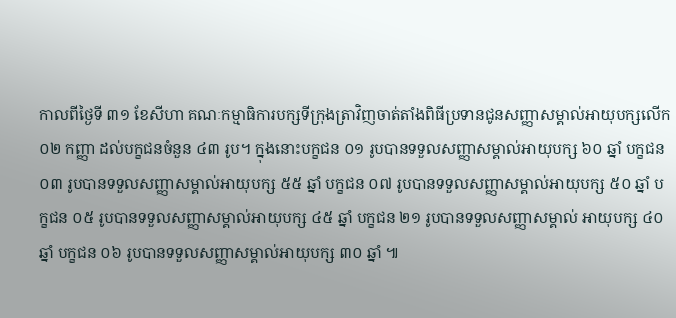កាលពីថ្ងៃទី ៣១ ខែសីហា គណៈកម្មាធិការបក្សទីក្រុងត្រាវិញចាត់តាំងពិធីប្រទានជូនសញ្ញាសម្គាល់អាយុបក្សលើក ០២ កញ្ញា ដល់បក្ខជនចំនួន ៤៣ រូប។ ក្នុងនោះបក្ខជន ០១ រូបបានទទួលសញ្ញាសម្គាល់អាយុបក្ស ៦០ ឆ្នាំ បក្ខជន ០៣ រូបបានទទួលសញ្ញាសម្គាល់អាយុបក្ស ៥៥ ឆ្នាំ បក្ខជន ០៧ រូបបានទទួលសញ្ញាសម្គាល់អាយុបក្ស ៥០ ឆ្នាំ បក្ខជន ០៥ រូបបានទទួលសញ្ញាសម្គាល់អាយុបក្ស ៤៥ ឆ្នាំ បក្ខជន ២១ រូបបានទទួលសញ្ញាសម្គាល់ អាយុបក្ស ៤០ ឆ្នាំ បក្ខជន ០៦ រូបបានទទួលសញ្ញាសម្គាល់អាយុបក្ស ៣០ ឆ្នាំ ៕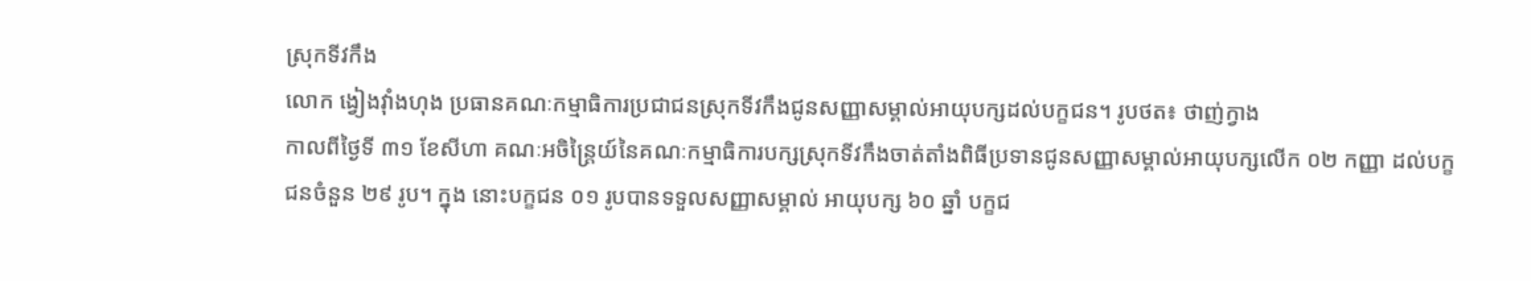ស្រុកទីវកឹង
លោក ង្វៀងវុាំងហុង ប្រធានគណៈកម្មាធិការប្រជាជនស្រុកទីវកឹងជូនសញ្ញាសម្គាល់អាយុបក្សដល់បក្ខជន។ រូបថត៖ ថាញ់ក្វាង
កាលពីថ្ងៃទី ៣១ ខែសីហា គណៈអចិន្ត្រៃយ៍នៃគណៈកម្មាធិការបក្សស្រុកទីវកឹងចាត់តាំងពិធីប្រទានជូនសញ្ញាសម្គាល់អាយុបក្សលើក ០២ កញ្ញា ដល់បក្ខជនចំនួន ២៩ រូប។ ក្នុង នោះបក្ខជន ០១ រូបបានទទួលសញ្ញាសម្គាល់ អាយុបក្ស ៦០ ឆ្នាំ បក្ខជ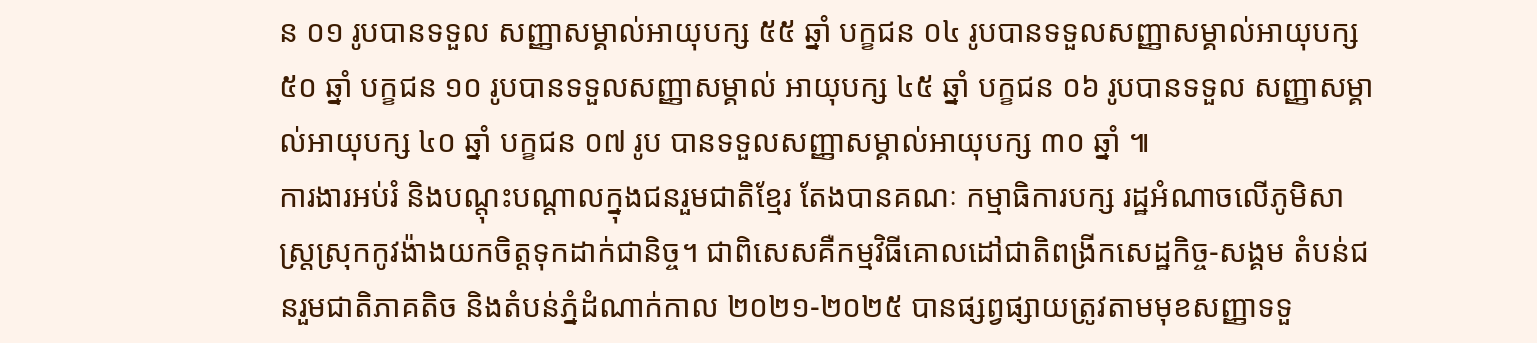ន ០១ រូបបានទទួល សញ្ញាសម្គាល់អាយុបក្ស ៥៥ ឆ្នាំ បក្ខជន ០៤ រូបបានទទួលសញ្ញាសម្គាល់អាយុបក្ស ៥០ ឆ្នាំ បក្ខជន ១០ រូបបានទទួលសញ្ញាសម្គាល់ អាយុបក្ស ៤៥ ឆ្នាំ បក្ខជន ០៦ រូបបានទទួល សញ្ញាសម្គាល់អាយុបក្ស ៤០ ឆ្នាំ បក្ខជន ០៧ រូប បានទទួលសញ្ញាសម្គាល់អាយុបក្ស ៣០ ឆ្នាំ ៕
ការងារអប់រំ និងបណ្ដុះបណ្ដាលក្នុងជនរួមជាតិខ្មែរ តែងបានគណៈ កម្មាធិការបក្ស រដ្ឋអំណាចលើភូមិសាស្រ្តស្រុកកូវង៉ាងយកចិត្តទុកដាក់ជានិច្ច។ ជាពិសេសគឺកម្មវិធីគោលដៅជាតិពង្រីកសេដ្ឋកិច្ច-សង្គម តំបន់ជនរួមជាតិភាគតិច និងតំបន់ភ្នំដំណាក់កាល ២០២១-២០២៥ បានផ្សព្វផ្សាយត្រូវតាមមុខសញ្ញាទទួ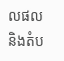លផល និងតំប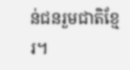ន់ជនរួមជាតិខ្មែរ។